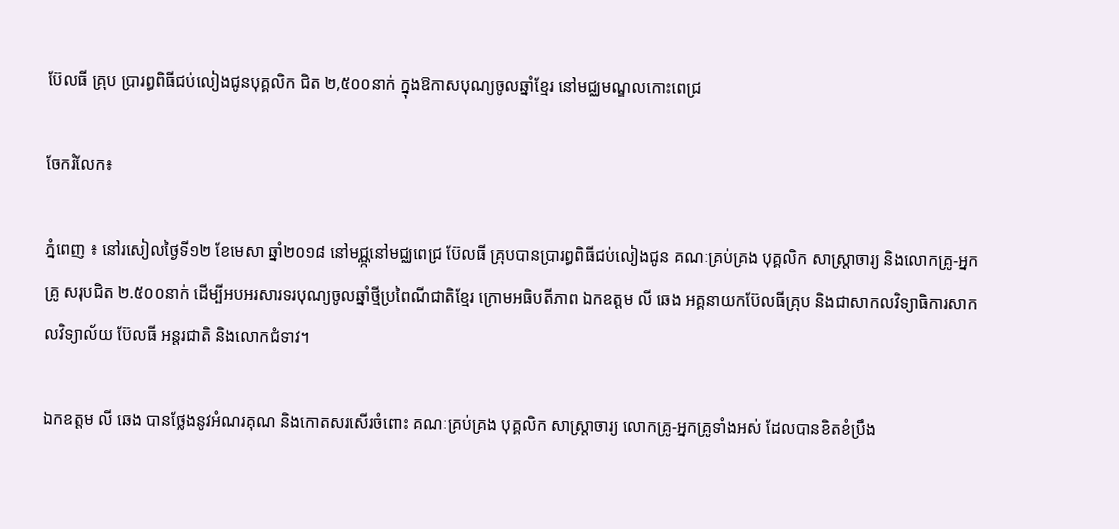ប៊ែលធី គ្រុប ប្រារព្ធពិធីជប់លៀងជូនបុគ្គលិក ជិត ២,៥០០នាក់ ក្នុងឱកាសបុណ្យចូលឆ្នាំខ្មែរ នៅមជ្ឈមណ្ឌលកោះពេជ្រ

ចែករំលែក៖

ភ្នំពេញ ៖ នៅរសៀលថ្ងៃទី១២ ខែមេសា ឆ្នាំ២០១៨ នៅមជ្ណ្កនៅមជ្ឈពេជ្រ ប៊ែលធី គ្រុបបានប្រារព្ធពិធីជប់លៀងជូន គណៈគ្រប់គ្រង បុគ្គលិក សាស្រ្តាចារ្យ និងលោកគ្រូ-អ្នកគ្រូ សរុបជិត ២.៥០០នាក់ ដើម្បីអបអរសារទរបុណ្យចូលឆ្នាំថ្មីប្រពៃណីជាតិខ្មែរ ក្រោមអធិបតីភាព ឯកឧត្តម លី ឆេង អគ្គនាយកប៊ែលធីគ្រុប និងជាសាកលវិទ្យាធិការសាកលវិទ្យាល័យ ប៊ែលធី អន្តរជាតិ និងលោកជំទាវ។

ឯកឧត្តម លី ឆេង បានថ្លែងនូវអំណរគុណ និងកោតសរសើរចំពោះ គណៈគ្រប់គ្រង បុគ្គលិក សាស្រ្តាចារ្យ លោកគ្រូ-អ្នកគ្រូទាំងអស់ ដែលបានខិតខំប្រឹង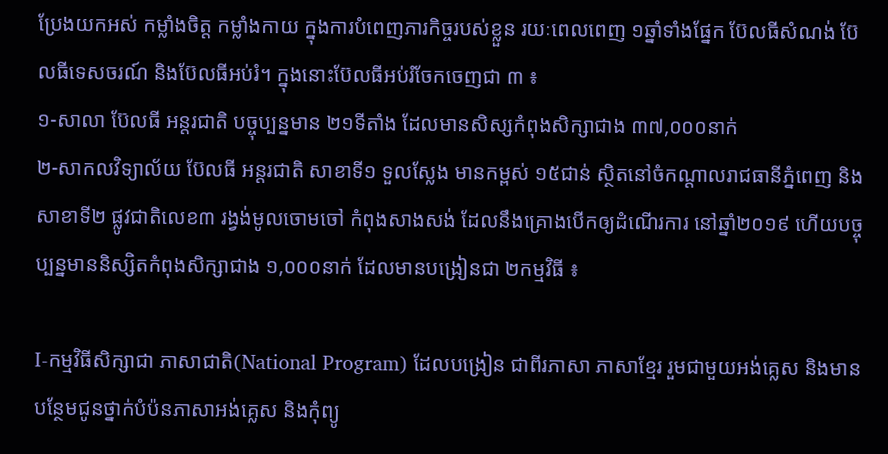ប្រែងយកអស់ កម្លាំងចិត្ត កម្លាំងកាយ ក្នុងការបំពេញភារកិច្ចរបស់ខ្លួន រយៈពេលពេញ ១ឆ្នាំទាំងផ្នែក ប៊ែលធីសំណង់ ប៊ែលធីទេសចរណ៍ និងប៊ែលធីអប់រំ។ ក្នុងនោះប៊ែលធីអប់រំចែកចេញជា ៣ ៖
១-សាលា ប៊ែលធី អន្តរជាតិ បច្ចុប្បន្នមាន ២១ទីតាំង ដែលមានសិស្សកំពុងសិក្សាជាង ៣៧,០០០នាក់
២-សាកលវិទ្យាល័យ ប៊ែលធី អន្តរជាតិ សាខាទី១ ទួលស្លែង មានកម្ពស់ ១៥ជាន់ ស្ថិតនៅចំកណ្តាលរាជធានីភ្នំពេញ និងសាខាទី២ ផ្លូវជាតិលេខ៣ រង្វង់មូលចោមចៅ កំពុងសាងសង់ ដែលនឹងគ្រោងបើកឲ្យដំណើរការ នៅឆ្នាំ២០១៩ ហើយបច្ចុប្បន្នមាននិស្សិតកំពុងសិក្សាជាង ១,០០០នាក់ ដែលមានបង្រៀនជា ២កម្មវិធី ៖

I-កម្មវិធីសិក្សាជា ភាសាជាតិ(National Program) ដែលបង្រៀន ជាពីរភាសា ភាសាខ្មែរ រួមជាមួយអង់គ្លេស និងមានបន្ថែមជូនថ្នាក់បំប៉នភាសាអង់គ្លេស និងកុំព្យូ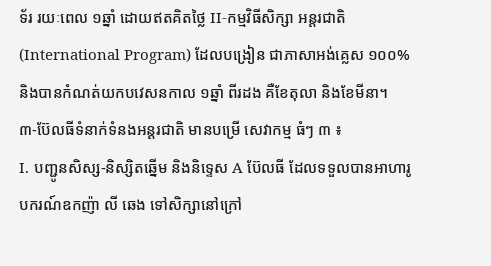ទ័រ រយៈពេល ១ឆ្នាំ ដោយឥតគិតថ្លៃ II-កម្មវិធីសិក្សា អន្តរជាតិ(International Program) ដែលបង្រៀន ជាភាសាអង់គ្លេស ១០០% និងបានកំណត់យកបវេសនកាល ១ឆ្នាំ ពីរដង គឺខែតុលា និងខែមីនា។
៣-ប៊ែលធីទំនាក់ទំនងអន្តរជាតិ មានបម្រើ សេវាកម្ម ធំៗ ៣ ៖
I. បញ្ជូនសិស្ស-និស្សិតឆ្នើម និងនិទ្ទេស A ប៊ែលធី ដែលទទួលបានអាហារូបករណ៍ឧកញ៉ា លី ឆេង ទៅសិក្សានៅក្រៅ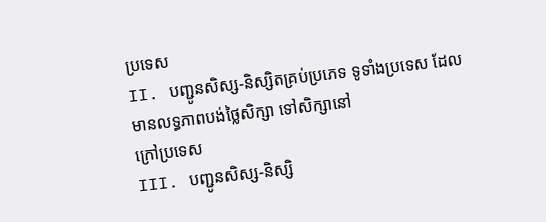ប្រទេស
II. បញ្ជូនសិស្ស-និស្សិតគ្រប់ប្រភេទ ទូទាំងប្រទេស ដែលមានលទ្ធភាពបង់ថ្លៃសិក្សា ទៅសិក្សានៅ
ក្រៅប្រទេស
III. បញ្ជូនសិស្ស-និស្សិ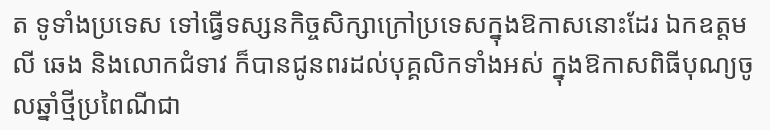ត ទូទាំងប្រទេស ទៅធ្វើទស្សនកិច្ចសិក្សាក្រៅប្រទេសក្នុងឱកាសនោះដែរ ឯកឧត្តម លី ឆេង និងលោកជំទាវ ក៏បានជូនពរដល់បុគ្គលិកទាំងអស់ ក្នុងឱកាសពិធីបុណ្យចូលឆ្នាំថ្មីប្រពៃណីជា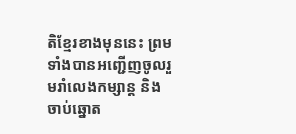តិខ្មែរខាងមុននេះ ព្រមទាំងបានអញ្ជើញចូលរួមរាំលេងកម្សាន្ត និងចាប់ឆ្នោត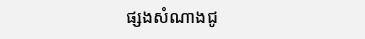ផ្សងសំណាងជូ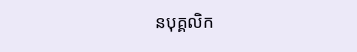នបុគ្គលិក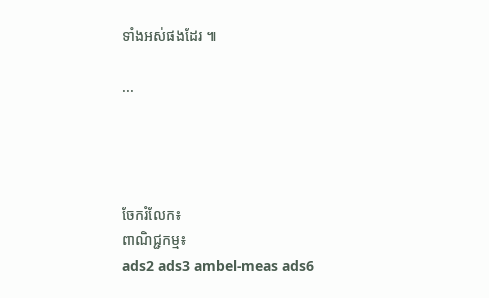ទាំងអស់ផងដែរ ៕

...




ចែករំលែក៖
ពាណិជ្ជកម្ម៖
ads2 ads3 ambel-meas ads6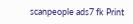scanpeople ads7 fk Print